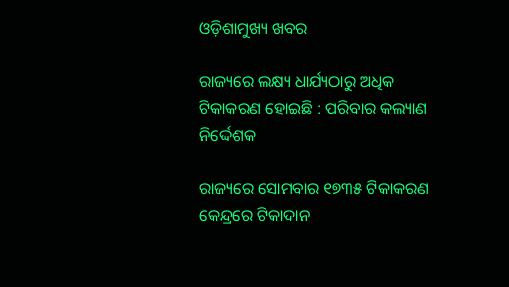ଓଡ଼ିଶାମୁଖ୍ୟ ଖବର

ରାଜ୍ୟରେ ଲକ୍ଷ୍ୟ ଧାର୍ଯ୍ୟଠାରୁ ଅଧିକ ଟିକାକରଣ ହୋଇଛି : ପରିବାର କଲ୍ୟାଣ ନିର୍ଦ୍ଦେଶକ

ରାଜ୍ୟରେ ସୋମବାର ୧୭୩୫ ଟିକାକରଣ କେନ୍ଦ୍ରରେ ଟିକାଦାନ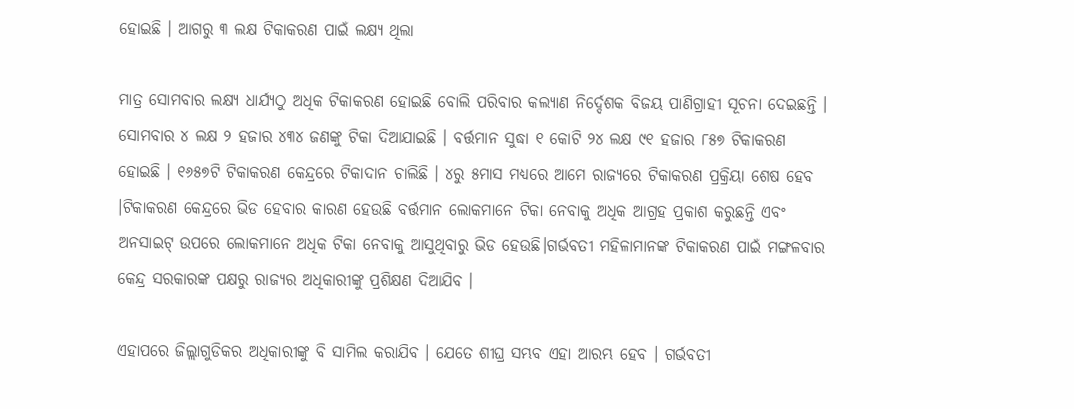ହୋଇଛି । ଆଗରୁ ୩ ଲକ୍ଷ ଟିକାକରଣ ପାଇଁ ଲକ୍ଷ୍ୟ ଥିଲା

ମାତ୍ର ସୋମବାର ଲକ୍ଷ୍ୟ ଧାର୍ଯ୍ୟଠୁ ଅଧିକ ଟିକାକରଣ ହୋଇଛି ବୋଲି ପରିବାର କଲ୍ୟାଣ ନିର୍ଦ୍ଦେଶକ ବିଜୟ ପାଣିଗ୍ରାହୀ ସୂଚନା ଦେଇଛନ୍ତି । ସୋମବାର ୪ ଲକ୍ଷ ୨ ହଜାର ୪୩୪ ଜଣଙ୍କୁ ଟିକା ଦିଆଯାଇଛି । ବର୍ତ୍ତମାନ ସୁଦ୍ଧା ୧ କୋଟି ୨୪ ଲକ୍ଷ ୯୧ ହଜାର ୮୫୭ ଟିକାକରଣ ହୋଇଛି । ୧୬୫୭ଟି ଟିକାକରଣ କେନ୍ଦ୍ରରେ ଟିକାଦାନ ଚାଲିଛି । ୪ରୁ ୫ମାସ ମଧ୍ୟରେ ଆମେ ରାଜ୍ୟରେ ଟିକାକରଣ ପ୍ରକ୍ରିୟା ଶେଷ ହେବ ।ଟିକାକରଣ କେନ୍ଦ୍ରରେ ଭିଡ ହେବାର କାରଣ ହେଉଛି ବର୍ତ୍ତମାନ ଲୋକମାନେ ଟିକା ନେବାକୁ ଅଧିକ ଆଗ୍ରହ ପ୍ରକାଶ କରୁଛନ୍ତି ଏବଂ ଅନସାଇଟ୍ ଉପରେ ଲୋକମାନେ ଅଧିକ ଟିକା ନେବାକୁ ଆସୁଥିବାରୁ ଭିଡ ହେଉଛି।ଗର୍ଭବତୀ ମହିଳାମାନଙ୍କ ଟିକାକରଣ ପାଇଁ ମଙ୍ଗଳବାର କେନ୍ଦ୍ର ସରକାରଙ୍କ ପକ୍ଷରୁ ରାଜ୍ୟର ଅଧିକାରୀଙ୍କୁ ପ୍ରଶିକ୍ଷଣ ଦିଆଯିବ ।

ଏହାପରେ ଜିଲ୍ଲାଗୁଡିକର ଅଧିକାରୀଙ୍କୁ ବି ସାମିଲ କରାଯିବ । ଯେତେ ଶୀଘ୍ର ସମ୍ଭବ ଏହା ଆରମ୍ଭ ହେବ । ଗର୍ଭବତୀ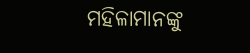ମହିଳାମାନଙ୍କୁ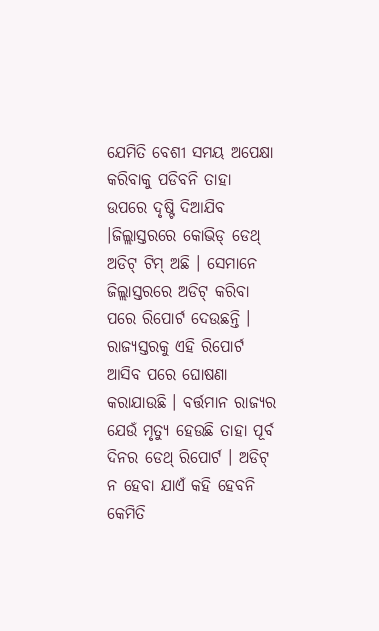ଯେମିତି ବେଶୀ ସମୟ ଅପେକ୍ଷା କରିବାକୁ ପଡିବନି ତାହା ଉପରେ ଦୃଷ୍ଟି ଦିଆଯିବ ।ଜିଲ୍ଲାସ୍ତରରେ କୋଭିଡ୍ ଡେଥ୍ ଅଡିଟ୍ ଟିମ୍ ଅଛି । ସେମାନେ ଜିଲ୍ଲାସ୍ତରରେ ଅଡିଟ୍ କରିବା ପରେ ରିପୋର୍ଟ ଦେଉଛନ୍ତି । ରାଜ୍ୟସ୍ତରକୁ ଏହି ରିପୋର୍ଟ ଆସିବ ପରେ ଘୋଷଣା କରାଯାଉଛି । ବର୍ତ୍ତମାନ ରାଜ୍ୟର ଯେଉଁ ମୃତ୍ୟୁ ହେଉଛି ତାହା ପୂର୍ବ ଦିନର ଡେଥ୍ ରିପୋର୍ଟ । ଅଡିଟ୍ ନ ହେବା ଯାଏଁ କହି ହେବନି କେମିତି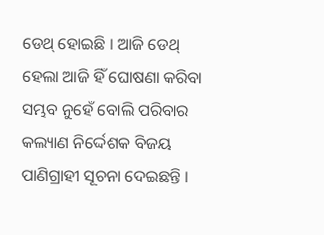ଡେଥ୍ ହୋଇଛି । ଆଜି ଡେଥ୍ ହେଲା ଆଜି ହିଁ ଘୋଷଣା କରିବା ସମ୍ଭବ ନୁହେଁ ବୋଲି ପରିବାର କଲ୍ୟାଣ ନିର୍ଦ୍ଦେଶକ ବିଜୟ ପାଣିଗ୍ରାହୀ ସୂଚନା ଦେଇଛନ୍ତି ।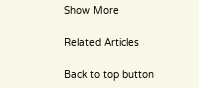Show More

Related Articles

Back to top button